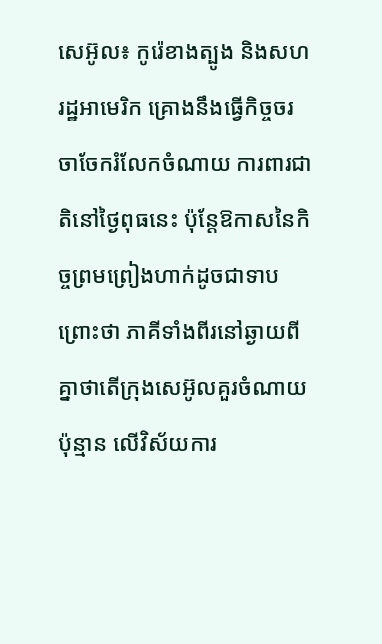សេអ៊ូល៖ កូរ៉េខាងត្បូង និងសហរដ្ឋអាមេរិក គ្រោងនឹងធ្វើកិច្ចចរចាចែករំលែកចំណាយ ការពារជាតិនៅថ្ងៃពុធនេះ ប៉ុន្តែឱកាសនៃកិច្ចព្រមព្រៀងហាក់ដូចជាទាបព្រោះថា ភាគីទាំងពីរនៅឆ្ងាយពីគ្នាថាតើក្រុងសេអ៊ូលគួរចំណាយប៉ុន្មាន លេីវិស័យការ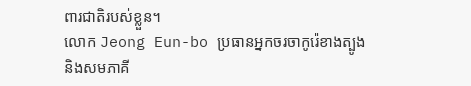ពារជាតិរបស់ខ្លួន។
លោក Jeong Eun-bo ប្រធានអ្នកចរចាកូរ៉េខាងត្បូង និងសមភាគី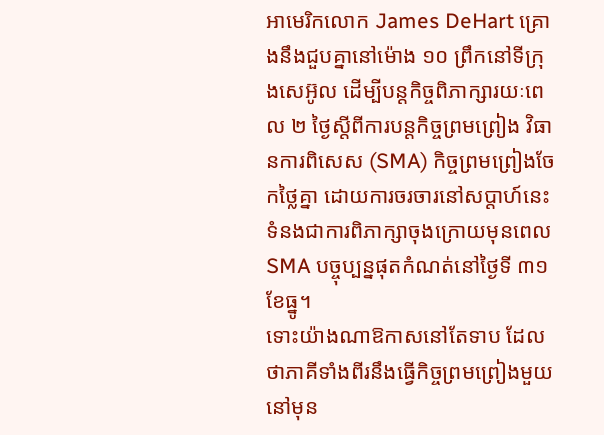អាមេរិកលោក James DeHart គ្រោងនឹងជួបគ្នានៅម៉ោង ១០ ព្រឹកនៅទីក្រុងសេអ៊ូល ដើម្បីបន្តកិច្ចពិភាក្សារយៈពេល ២ ថ្ងៃស្តីពីការបន្តកិច្ចព្រមព្រៀង វិធានការពិសេស (SMA) កិច្ចព្រមព្រៀងចែកថ្លៃគ្នា ដោយការចរចារនៅសប្តាហ៍នេះ ទំនងជាការពិភាក្សាចុងក្រោយមុនពេល SMA បច្ចុប្បន្នផុតកំណត់នៅថ្ងៃទី ៣១ ខែធ្នូ។
ទោះយ៉ាងណាឱកាសនៅតែទាប ដែលថាភាគីទាំងពីរនឹងធ្វើកិច្ចព្រមព្រៀងមួយនៅមុន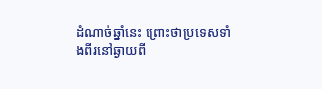ដំណាច់ឆ្នាំនេះ ព្រោះថាប្រទេសទាំងពីរនៅឆ្ងាយពី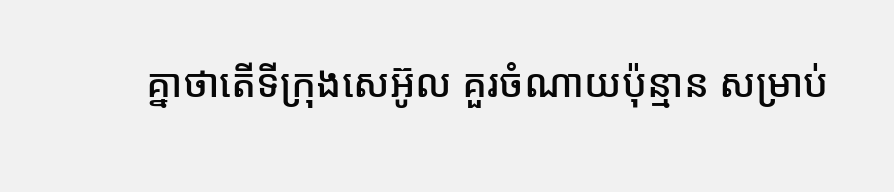គ្នាថាតើទីក្រុងសេអ៊ូល គួរចំណាយប៉ុន្មាន សម្រាប់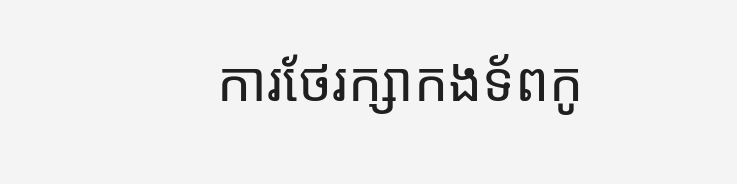ការថែរក្សាកងទ័ពកូ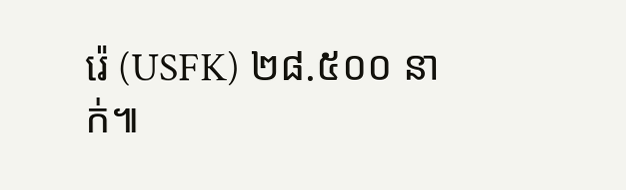រ៉េ (USFK) ២៨.៥០០ នាក់៕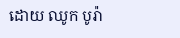ដោយ ឈូក បូរ៉ា